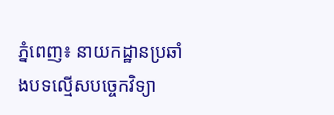ភ្នំពេញ៖ នាយកដ្ឋានប្រឆាំងបទល្មើសបច្ចេកវិទ្យា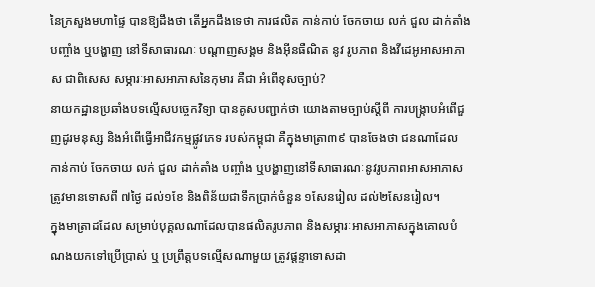នៃក្រសួងមហាផ្ទៃ បានឱ្យដឹងថា តើអ្នកដឹងទេថា ការផលិត កាន់កាប់ ចែកចាយ លក់ ជួល ដាក់តាំង បញ្ចាំង ឬបង្ហាញ នៅទីសាធារណៈ បណ្តាញសង្គម និងអ៊ីនធឺណិត នូវ រូបភាព និងវីដេអូអាសអាភាស ជាពិសេស សម្ភារៈអាសអាភាសនៃកុមារ គឺជា អំពើខុសច្បាប់?
នាយកដ្ឋានប្រឆាំងបទល្មើសបច្ចេកវិទ្យា បានគូសបញ្ជាក់ថា យោងតាមច្បាប់ស្តីពី ការបង្រ្កាបអំពើជួញដូរមនុស្ស និងអំពើធ្វើអាជីវកម្មផ្លូវភេទ របស់កម្ពុជា គឺក្នុងមាត្រា៣៩ បានចែងថា ជនណាដែល កាន់កាប់ ចែកចាយ លក់ ជួល ដាក់តាំង បញ្ចាំង ឬបង្ហាញនៅទីសាធារណៈនូវរូបភាពអាសអាភាសត្រូវមានទោសពី ៧ថ្ងៃ ដល់១ខែ និងពិន័យជាទឹកប្រាក់ចំនួន ១សែនរៀល ដល់២សែនរៀល។
ក្នុងមាត្រាដដែល សម្រាប់បុគ្គលណាដែលបានផលិតរូបភាព និងសម្ភារៈអាសអាភាសក្នុងគោលបំណងយកទៅប្រើប្រាស់ ឬ ប្រព្រឹត្តបទល្មើសណាមួយ ត្រូវផ្តន្ទាទោសដា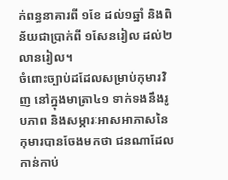ក់ពន្ធនាគារពី ១ខែ ដល់១ឆ្នាំ និងពិន័យជាប្រាក់ពី ១សែនរៀល ដល់២លានរៀល។
ចំពោះច្បាប់ដដែលសម្រាប់កុមារវិញ នៅក្នុងមាត្រា៤១ ទាក់ទងនឹងរូបភាព និងសម្ភារៈអាសអាភាសនៃកុមារបានចែងមកថា ជនណាដែលកាន់កាប់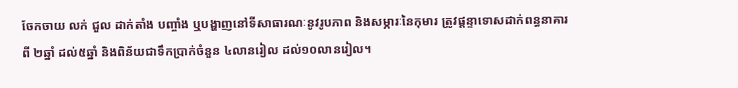ចែកចាយ លក់ ជួល ដាក់តាំង បញ្ចាំង ឬបង្ហាញនៅទីសាធារណៈនូវរូបភាព និងសម្ភារៈនៃកុមារ ត្រូវផ្តន្ទាទោសដាក់ពន្ធនាគារពី ២ឆ្នាំ ដល់៥ឆ្នាំ និងពិន័យជាទឹកប្រាក់ចំនួន ៤លានរៀល ដល់១០លានរៀល។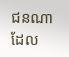ជនណាដែល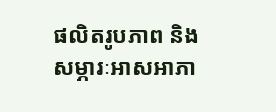ផលិតរូបភាព និងសម្ភារៈអាសអាភា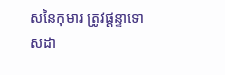សនៃកុមារ ត្រូវផ្តន្ទាទោសដា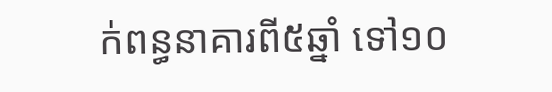ក់ពន្ធនាគារពី៥ឆ្នាំ ទៅ១០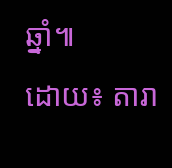ឆ្នាំ៕
ដោយ៖ តារា